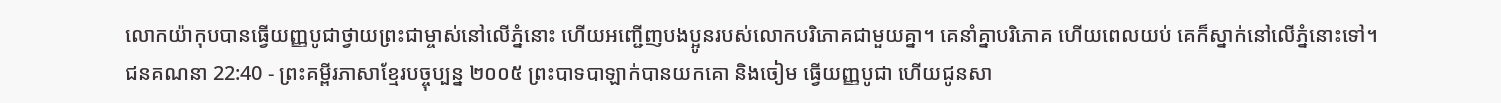លោកយ៉ាកុបបានធ្វើយញ្ញបូជាថ្វាយព្រះជាម្ចាស់នៅលើភ្នំនោះ ហើយអញ្ជើញបងប្អូនរបស់លោកបរិភោគជាមួយគ្នា។ គេនាំគ្នាបរិភោគ ហើយពេលយប់ គេក៏ស្នាក់នៅលើភ្នំនោះទៅ។
ជនគណនា 22:40 - ព្រះគម្ពីរភាសាខ្មែរបច្ចុប្បន្ន ២០០៥ ព្រះបាទបាឡាក់បានយកគោ និងចៀម ធ្វើយញ្ញបូជា ហើយជូនសា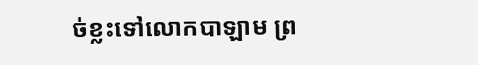ច់ខ្លះទៅលោកបាឡាម ព្រ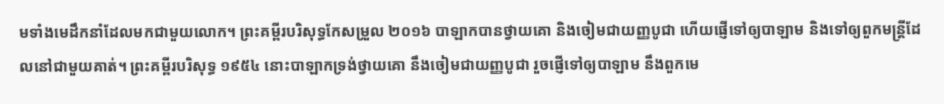មទាំងមេដឹកនាំដែលមកជាមួយលោក។ ព្រះគម្ពីរបរិសុទ្ធកែសម្រួល ២០១៦ បាឡាកបានថ្វាយគោ និងចៀមជាយញ្ញបូជា ហើយផ្ញើទៅឲ្យបាឡាម និងទៅឲ្យពួកមន្ត្រីដែលនៅជាមួយគាត់។ ព្រះគម្ពីរបរិសុទ្ធ ១៩៥៤ នោះបាឡាកទ្រង់ថ្វាយគោ នឹងចៀមជាយញ្ញបូជា រួចផ្ញើទៅឲ្យបាឡាម នឹងពួកមេ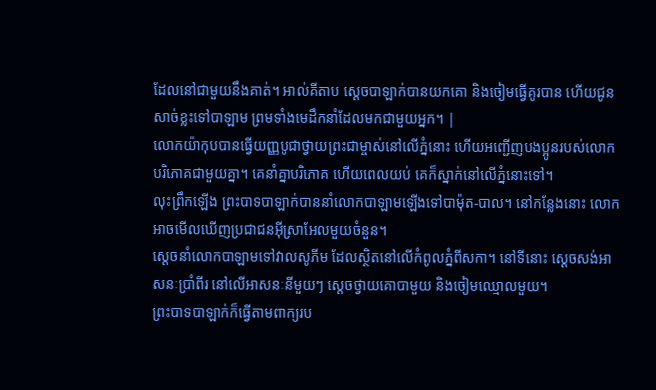ដែលនៅជាមួយនឹងគាត់។ អាល់គីតាប ស្តេចបាឡាក់បានយកគោ និងចៀមធ្វើគូរបាន ហើយជូនសាច់ខ្លះទៅបាឡាម ព្រមទាំងមេដឹកនាំដែលមកជាមួយអ្នក។ |
លោកយ៉ាកុបបានធ្វើយញ្ញបូជាថ្វាយព្រះជាម្ចាស់នៅលើភ្នំនោះ ហើយអញ្ជើញបងប្អូនរបស់លោកបរិភោគជាមួយគ្នា។ គេនាំគ្នាបរិភោគ ហើយពេលយប់ គេក៏ស្នាក់នៅលើភ្នំនោះទៅ។
លុះព្រឹកឡើង ព្រះបាទបាឡាក់បាននាំលោកបាឡាមឡើងទៅបាម៉ុត-បាល។ នៅកន្លែងនោះ លោកអាចមើលឃើញប្រជាជនអ៊ីស្រាអែលមួយចំនួន។
ស្ដេចនាំលោកបាឡាមទៅវាលសូភីម ដែលស្ថិតនៅលើកំពូលភ្នំពីសកា។ នៅទីនោះ ស្ដេចសង់អាសនៈប្រាំពីរ នៅលើអាសនៈនីមួយៗ ស្ដេចថ្វាយគោបាមួយ និងចៀមឈ្មោលមួយ។
ព្រះបាទបាឡាក់ក៏ធ្វើតាមពាក្យរប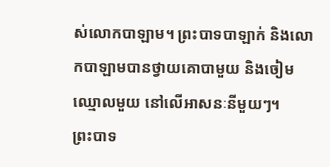ស់លោកបាឡាម។ ព្រះបាទបាឡាក់ និងលោកបាឡាមបានថ្វាយគោបាមួយ និងចៀមឈ្មោលមួយ នៅលើអាសនៈនីមួយៗ។
ព្រះបាទ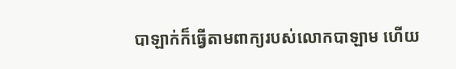បាឡាក់ក៏ធ្វើតាមពាក្យរបស់លោកបាឡាម ហើយ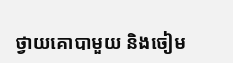ថ្វាយគោបាមួយ និងចៀម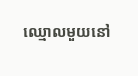ឈ្មោលមួយនៅ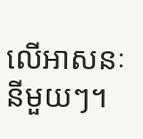លើអាសនៈនីមួយៗ។